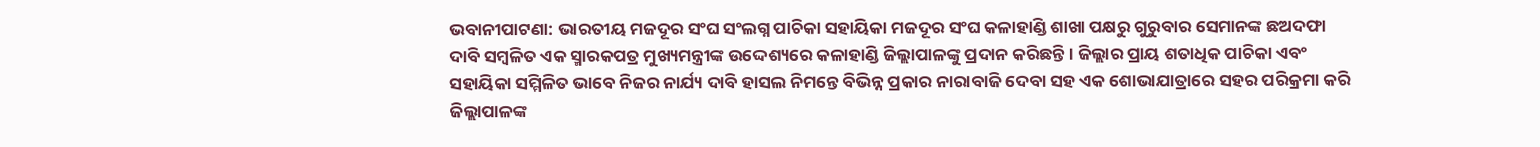ଭବାନୀପାଟଣା: ଭାରତୀୟ ମଜଦୂର ସଂଘ ସଂଲଗ୍ନ ପାଚିକା ସହାୟିକା ମଜଦୂର ସଂଘ କଳାହାଣ୍ଡି ଶାଖା ପକ୍ଷରୁ ଗୁରୁବାର ସେମାନଙ୍କ ଛଅଦଫା ଦାବି ସମ୍ବଳିତ ଏକ ସ୍ମାରକପତ୍ର ମୁଖ୍ୟମନ୍ତ୍ରୀଙ୍କ ଉଦ୍ଦେଶ୍ୟରେ କଳାହାଣ୍ଡି ଜିଲ୍ଲାପାଳଙ୍କୁ ପ୍ରଦାନ କରିଛନ୍ତି । ଜିଲ୍ଲାର ପ୍ରାୟ ଶତାଧିକ ପାଚିକା ଏବଂ ସହାୟିକା ସମ୍ମିଳିତ ଭାବେ ନିଜର ନାର୍ଯ୍ୟ ଦାବି ହାସଲ ନିମନ୍ତେ ବିଭିନ୍ନ ପ୍ରକାର ନାରାବାଜି ଦେବା ସହ ଏକ ଶୋଭାଯାତ୍ରାରେ ସହର ପରିକ୍ରମା କରି ଜିଲ୍ଲାପାଳଙ୍କ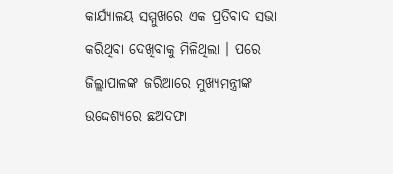କାର୍ଯ୍ୟାଳୟ ସମ୍ମୁଖରେ ଏକ ପ୍ରତିବାଦ ସଭା କରିଥିବା ଦେଖିବାକୁ ମିଳିଥିଲା । ପରେ ଜିଲ୍ଲାପାଳଙ୍କ ଜରିଆରେ ମୁଖ୍ୟମନ୍ତ୍ରୀଙ୍କ ଉଦ୍ଦେଶ୍ୟରେ ଛଅଦଫା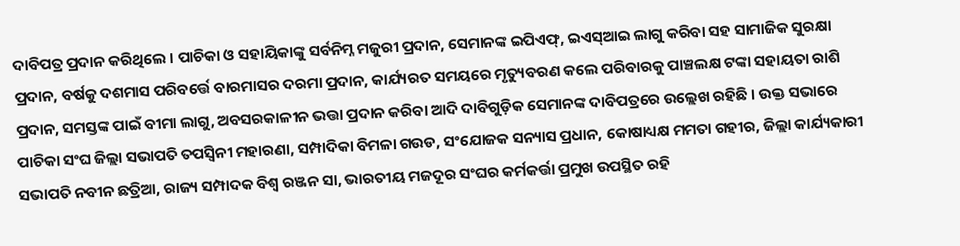ଦାବିପତ୍ର ପ୍ରଦାନ କରିଥିଲେ । ପାଚିକା ଓ ସହାୟିକାଙ୍କୁ ସର୍ବନିମ୍ନ ମଜୁରୀ ପ୍ରଦାନ, ସେମାନଙ୍କ ଇପିଏଫ୍, ଇଏସ୍ଆଇ ଲାଗୁ କରିବା ସହ ସାମାଜିକ ସୁରକ୍ଷା ପ୍ରଦାନ, ବର୍ଷକୁ ଦଶମାସ ପରିବର୍ତ୍ତେ ବାରମାସର ଦରମା ପ୍ରଦାନ, କାର୍ଯ୍ୟରତ ସମୟରେ ମୃତ୍ୟୁବରଣ କଲେ ପରିବାରକୁ ପାଞ୍ଚଲକ୍ଷ ଟଙ୍କା ସହାୟତା ରାଶି ପ୍ରଦାନ, ସମସ୍ତଙ୍କ ପାଇଁ ବୀମା ଲାଗୁ, ଅବସରକାଳୀନ ଭତ୍ତା ପ୍ରଦାନ କରିବା ଆଦି ଦାବିଗୁଡ଼ିକ ସେମାନଙ୍କ ଦାବିପତ୍ରରେ ଉଲ୍ଲେଖ ରହିଛି । ଉକ୍ତ ସଭାରେ ପାଚିକା ସଂଘ ଜିଲ୍ଲା ସଭାପତି ତପସ୍ୱିନୀ ମହାରଣା, ସମ୍ପାଦିକା ବିମଳା ଗଉଡ, ସଂଯୋଜକ ସନ୍ୟାସ ପ୍ରଧାନ, କୋଷାଧ୍ୟକ୍ଷ ମମତା ଗହୀର, ଜିଲ୍ଲା କାର୍ଯ୍ୟକାରୀ ସଭାପତି ନବୀନ ଛତ୍ରିଆ, ରାଜ୍ୟ ସମ୍ପାଦକ ବିଶ୍ୱ ରଞ୍ଜନ ସା, ଭାରତୀୟ ମଜଦୂର ସଂଘର କର୍ମକର୍ତ୍ତା ପ୍ରମୁଖ ଉପସ୍ଥିତ ରହି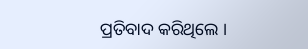ପ୍ରତିବାଦ କରିଥିଲେ ।